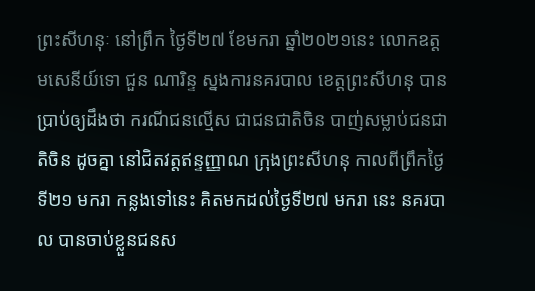ព្រះសីហនុៈ នៅព្រឹក ថ្ងៃទី២៧ ខែមករា ឆ្នាំ២០២១នេះ លោកឧត្តមសេនីយ៍ទោ ជួន ណារិន្ទ ស្នងការនគរបាល ខេត្តព្រះសីហនុ បានប្រាប់ឲ្យដឹងថា ករណីជនល្មើស ជាជនជាតិចិន បាញ់សម្លាប់ជនជាតិចិន ដូចគ្នា នៅជិតវត្តឥន្ទញ្ញាណ ក្រុងព្រះសីហនុ កាលពីព្រឹកថ្ងៃទី២១ មករា កន្លងទៅនេះ គិតមកដល់ថ្ងៃទី២៧ មករា នេះ នគរបាល បានចាប់ខ្លួនជនស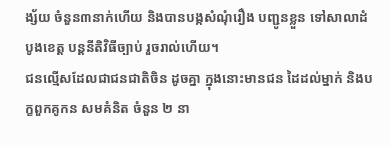ង្ស័យ ចំនួន៣នាក់ហើយ និងបានបង្កសំណុំរឿង បញ្ជូនខ្លួន ទៅសាលាដំបូងខេត្ត បន្តនីតិវិធីច្បាប់ រួចរាល់ហើយ។
ជនល្មើសដែលជាជនជាតិចិន ដូចគ្នា ក្នុងនោះមានជន ដៃដល់ម្នាក់ និងបក្ខពួកគូកន សមគំនិត ចំនួន ២ នា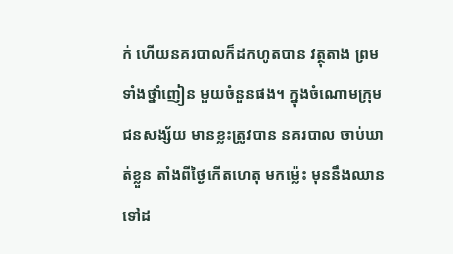ក់ ហើយនគរបាលក៏ដកហូតបាន វត្ថុតាង ព្រមទាំងថ្នាំញៀន មួយចំនួនផង។ ក្នុងចំណោមក្រុមជនសង្ស័យ មានខ្លះត្រូវបាន នគរបាល ចាប់ឃាត់ខ្លួន តាំងពីថ្ងៃកើតហេតុ មកម្ល៉េះ មុននឹងឈានទៅដ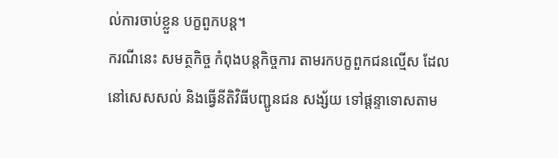ល់ការចាប់ខ្លួន បក្ខពួកបន្ត។
ករណីនេះ សមត្ថកិច្ច កំពុងបន្តកិច្ចការ តាមរកបក្ខពួកជនល្មើស ដែលនៅសេសសល់ និងធ្វើនីតិវិធីបញ្ជូនជន សង្ស័យ ទៅផ្តន្ទាទោសតាម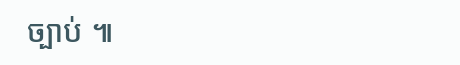ច្បាប់ ៕